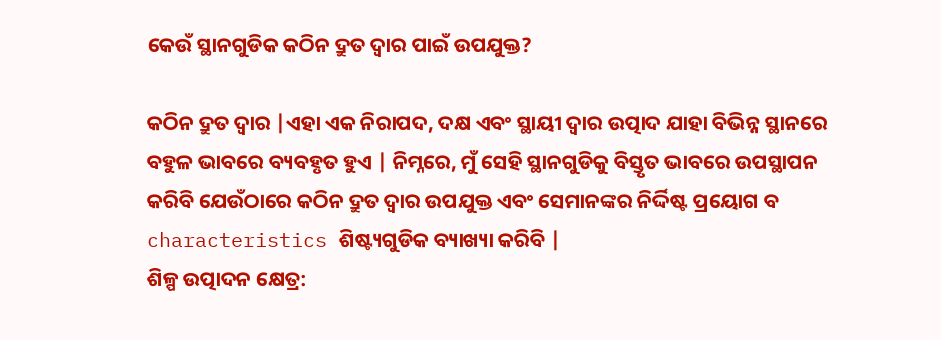କେଉଁ ସ୍ଥାନଗୁଡିକ କଠିନ ଦ୍ରୁତ ଦ୍ୱାର ପାଇଁ ଉପଯୁକ୍ତ?

କଠିନ ଦ୍ରୁତ ଦ୍ୱାର |ଏହା ଏକ ନିରାପଦ, ଦକ୍ଷ ଏବଂ ସ୍ଥାୟୀ ଦ୍ୱାର ଉତ୍ପାଦ ଯାହା ବିଭିନ୍ନ ସ୍ଥାନରେ ବହୁଳ ଭାବରେ ବ୍ୟବହୃତ ହୁଏ | ନିମ୍ନରେ, ମୁଁ ସେହି ସ୍ଥାନଗୁଡିକୁ ବିସ୍ତୃତ ଭାବରେ ଉପସ୍ଥାପନ କରିବି ଯେଉଁଠାରେ କଠିନ ଦ୍ରୁତ ଦ୍ୱାର ଉପଯୁକ୍ତ ଏବଂ ସେମାନଙ୍କର ନିର୍ଦ୍ଦିଷ୍ଟ ପ୍ରୟୋଗ ବ characteristics ଶିଷ୍ଟ୍ୟଗୁଡିକ ବ୍ୟାଖ୍ୟା କରିବି |
ଶିଳ୍ପ ଉତ୍ପାଦନ କ୍ଷେତ୍ର: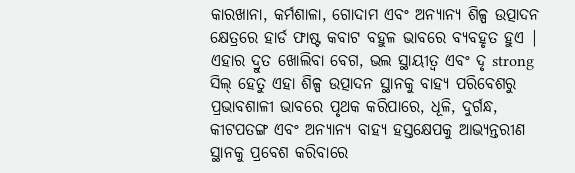କାରଖାନା, କର୍ମଶାଳା, ଗୋଦାମ ଏବଂ ଅନ୍ୟାନ୍ୟ ଶିଳ୍ପ ଉତ୍ପାଦନ କ୍ଷେତ୍ରରେ ହାର୍ଡ ଫାଷ୍ଟ କବାଟ ବହୁଳ ଭାବରେ ବ୍ୟବହୃତ ହୁଏ | ଏହାର ଦ୍ରୁତ ଖୋଲିବା ବେଗ, ଭଲ ସ୍ଥାୟୀତ୍ୱ ଏବଂ ଦୃ strong ସିଲ୍ ହେତୁ ଏହା ଶିଳ୍ପ ଉତ୍ପାଦନ ସ୍ଥାନକୁ ବାହ୍ୟ ପରିବେଶରୁ ପ୍ରଭାବଶାଳୀ ଭାବରେ ପୃଥକ କରିପାରେ, ଧୂଳି, ଦୁର୍ଗନ୍ଧ, କୀଟପତଙ୍ଗ ଏବଂ ଅନ୍ୟାନ୍ୟ ବାହ୍ୟ ହସ୍ତକ୍ଷେପକୁ ଆଭ୍ୟନ୍ତରୀଣ ସ୍ଥାନକୁ ପ୍ରବେଶ କରିବାରେ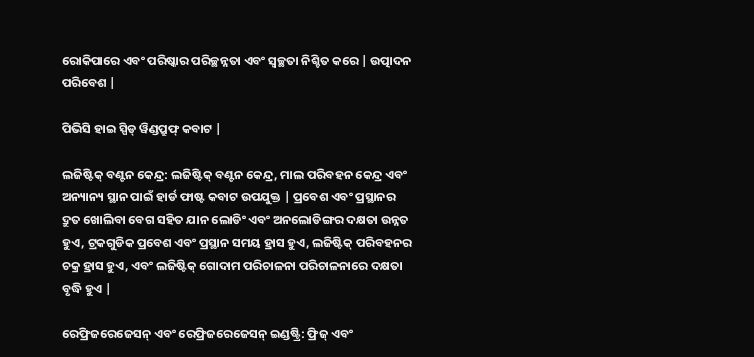ରୋକିପାରେ ଏବଂ ପରିଷ୍କାର ପରିଚ୍ଛନ୍ନତା ଏବଂ ସ୍ୱଚ୍ଛତା ନିଶ୍ଚିତ କରେ | ଉତ୍ପାଦନ ପରିବେଶ |

ପିଭିସି ହାଇ ସ୍ପିଡ୍ ୱିଣ୍ଡପ୍ରୁଫ୍ କବାଟ |

ଲଜିଷ୍ଟିକ୍ ବଣ୍ଟନ କେନ୍ଦ୍ର: ଲଜିଷ୍ଟିକ୍ ବଣ୍ଟନ କେନ୍ଦ୍ର, ମାଲ ପରିବହନ କେନ୍ଦ୍ର ଏବଂ ଅନ୍ୟାନ୍ୟ ସ୍ଥାନ ପାଇଁ ହାର୍ଡ ଫାଷ୍ଟ କବାଟ ଉପଯୁକ୍ତ | ପ୍ରବେଶ ଏବଂ ପ୍ରସ୍ଥାନର ଦ୍ରୁତ ଖୋଲିବା ବେଗ ସହିତ ଯାନ ଲୋଡିଂ ଏବଂ ଅନଲୋଡିଙ୍ଗର ଦକ୍ଷତା ଉନ୍ନତ ହୁଏ, ଟ୍ରକଗୁଡିକ ପ୍ରବେଶ ଏବଂ ପ୍ରସ୍ଥାନ ସମୟ ହ୍ରାସ ହୁଏ, ଲଜିଷ୍ଟିକ୍ ପରିବହନର ଚକ୍ର ହ୍ରାସ ହୁଏ, ଏବଂ ଲଜିଷ୍ଟିକ୍ ଗୋଦାମ ପରିଚାଳନା ପରିଚାଳନାରେ ଦକ୍ଷତା ବୃଦ୍ଧି ହୁଏ |

ରେଫ୍ରିଜରେଜେସନ୍ ଏବଂ ରେଫ୍ରିଜରେଜେସନ୍ ଇଣ୍ଡଷ୍ଟ୍ରି: ଫ୍ରିଜ୍ ଏବଂ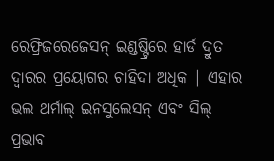ରେଫ୍ରିଜରେଜେସନ୍ ଇଣ୍ଡଷ୍ଟ୍ରିରେ ହାର୍ଡ ଦ୍ରୁତ ଦ୍ୱାରର ପ୍ରୟୋଗର ଚାହିଦା ଅଧିକ | ଏହାର ଭଲ ଥର୍ମାଲ୍ ଇନସୁଲେସନ୍ ଏବଂ ସିଲ୍ ପ୍ରଭାବ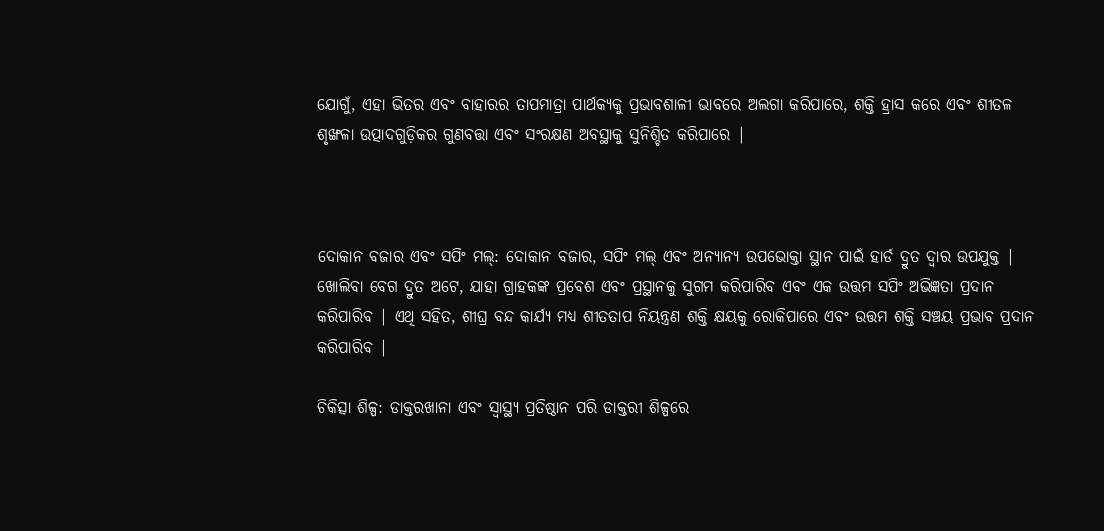ଯୋଗୁଁ, ଏହା ଭିତର ଏବଂ ବାହାରର ତାପମାତ୍ରା ପାର୍ଥକ୍ୟକୁ ପ୍ରଭାବଶାଳୀ ଭାବରେ ଅଲଗା କରିପାରେ, ଶକ୍ତି ହ୍ରାସ କରେ ଏବଂ ଶୀତଳ ଶୃଙ୍ଖଳା ଉତ୍ପାଦଗୁଡ଼ିକର ଗୁଣବତ୍ତା ଏବଂ ସଂରକ୍ଷଣ ଅବସ୍ଥାକୁ ସୁନିଶ୍ଚିତ କରିପାରେ |



ଦୋକାନ ବଜାର ଏବଂ ସପିଂ ମଲ୍: ଦୋକାନ ବଜାର, ସପିଂ ମଲ୍ ଏବଂ ଅନ୍ୟାନ୍ୟ ଉପଭୋକ୍ତା ସ୍ଥାନ ପାଇଁ ହାର୍ଡ ଦ୍ରୁତ ଦ୍ୱାର ଉପଯୁକ୍ତ | ଖୋଲିବା ବେଗ ଦ୍ରୁତ ଅଟେ, ଯାହା ଗ୍ରାହକଙ୍କ ପ୍ରବେଶ ଏବଂ ପ୍ରସ୍ଥାନକୁ ସୁଗମ କରିପାରିବ ଏବଂ ଏକ ଉତ୍ତମ ସପିଂ ଅଭିଜ୍ଞତା ପ୍ରଦାନ କରିପାରିବ | ଏଥି ସହିତ, ଶୀଘ୍ର ବନ୍ଦ କାର୍ଯ୍ୟ ମଧ୍ୟ ଶୀତତାପ ନିୟନ୍ତ୍ରଣ ଶକ୍ତି କ୍ଷୟକୁ ରୋକିପାରେ ଏବଂ ଉତ୍ତମ ଶକ୍ତି ସଞ୍ଚୟ ପ୍ରଭାବ ପ୍ରଦାନ କରିପାରିବ |

ଚିକିତ୍ସା ଶିଳ୍ପ: ଡାକ୍ତରଖାନା ଏବଂ ସ୍ୱାସ୍ଥ୍ୟ ପ୍ରତିଷ୍ଠାନ ପରି ଡାକ୍ତରୀ ଶିଳ୍ପରେ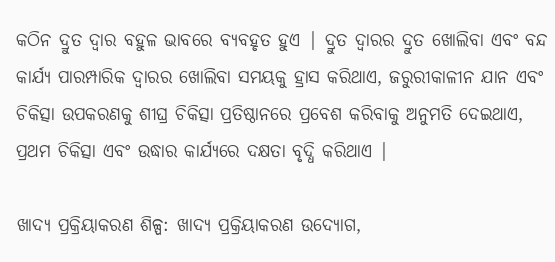କଠିନ ଦ୍ରୁତ ଦ୍ୱାର ବହୁଳ ଭାବରେ ବ୍ୟବହୃତ ହୁଏ | ଦ୍ରୁତ ଦ୍ୱାରର ଦ୍ରୁତ ଖୋଲିବା ଏବଂ ବନ୍ଦ କାର୍ଯ୍ୟ ପାରମ୍ପାରିକ ଦ୍ୱାରର ଖୋଲିବା ସମୟକୁ ହ୍ରାସ କରିଥାଏ, ଜରୁରୀକାଳୀନ ଯାନ ଏବଂ ଚିକିତ୍ସା ଉପକରଣକୁ ଶୀଘ୍ର ଚିକିତ୍ସା ପ୍ରତିଷ୍ଠାନରେ ପ୍ରବେଶ କରିବାକୁ ଅନୁମତି ଦେଇଥାଏ, ପ୍ରଥମ ଚିକିତ୍ସା ଏବଂ ଉଦ୍ଧାର କାର୍ଯ୍ୟରେ ଦକ୍ଷତା ବୃଦ୍ଧି କରିଥାଏ |

ଖାଦ୍ୟ ପ୍ରକ୍ରିୟାକରଣ ଶିଳ୍ପ: ଖାଦ୍ୟ ପ୍ରକ୍ରିୟାକରଣ ଉଦ୍ୟୋଗ,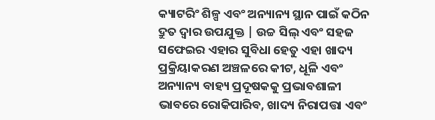କ୍ୟାଟରିଂ ଶିଳ୍ପ ଏବଂ ଅନ୍ୟାନ୍ୟ ସ୍ଥାନ ପାଇଁ କଠିନ ଦ୍ରୁତ ଦ୍ୱାର ଉପଯୁକ୍ତ | ଉଚ୍ଚ ସିଲ୍ ଏବଂ ସହଜ ସଫେଇର ଏହାର ସୁବିଧା ହେତୁ ଏହା ଖାଦ୍ୟ ପ୍ରକ୍ରିୟାକରଣ ଅଞ୍ଚଳରେ କୀଟ, ଧୂଳି ଏବଂ ଅନ୍ୟାନ୍ୟ ବାହ୍ୟ ପ୍ରଦୂଷକକୁ ପ୍ରଭାବଶାଳୀ ଭାବରେ ରୋକିପାରିବ, ଖାଦ୍ୟ ନିରାପତ୍ତା ଏବଂ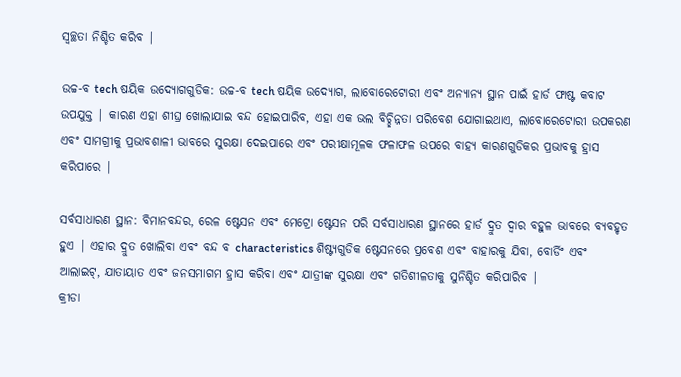ସ୍ୱଚ୍ଛତା ନିଶ୍ଚିତ କରିବ |

ଉଚ୍ଚ-ବ tech ଷୟିକ ଉଦ୍ୟୋଗଗୁଡିକ: ଉଚ୍ଚ-ବ tech ଷୟିକ ଉଦ୍ୟୋଗ, ଲାବୋରେଟୋରୀ ଏବଂ ଅନ୍ୟାନ୍ୟ ସ୍ଥାନ ପାଇଁ ହାର୍ଡ ଫାଷ୍ଟ କବାଟ ଉପଯୁକ୍ତ | କାରଣ ଏହା ଶୀଘ୍ର ଖୋଲାଯାଇ ବନ୍ଦ ହୋଇପାରିବ, ଏହା ଏକ ଭଲ ବିଚ୍ଛିନ୍ନତା ପରିବେଶ ଯୋଗାଇଥାଏ, ଲାବୋରେଟୋରୀ ଉପକରଣ ଏବଂ ସାମଗ୍ରୀକୁ ପ୍ରଭାବଶାଳୀ ଭାବରେ ସୁରକ୍ଷା ଦେଇପାରେ ଏବଂ ପରୀକ୍ଷାମୂଳକ ଫଳାଫଳ ଉପରେ ବାହ୍ୟ କାରଣଗୁଡିକର ପ୍ରଭାବକୁ ହ୍ରାସ କରିପାରେ |

ସର୍ବସାଧାରଣ ସ୍ଥାନ: ବିମାନବନ୍ଦର, ରେଳ ଷ୍ଟେସନ ଏବଂ ମେଟ୍ରୋ ଷ୍ଟେସନ ପରି ସର୍ବସାଧାରଣ ସ୍ଥାନରେ ହାର୍ଡ ଦ୍ରୁତ ଦ୍ୱାର ବହୁଳ ଭାବରେ ବ୍ୟବହୃତ ହୁଏ | ଏହାର ଦ୍ରୁତ ଖୋଲିବା ଏବଂ ବନ୍ଦ ବ characteristics ଶିଷ୍ଟ୍ୟଗୁଡିକ ଷ୍ଟେସନରେ ପ୍ରବେଶ ଏବଂ ବାହାରକୁ ଯିବା, ବୋର୍ଡିଂ ଏବଂ ଆଲାଇଟ୍, ଯାତାୟାତ ଏବଂ ଜନସମାଗମ ହ୍ରାସ କରିବା ଏବଂ ଯାତ୍ରୀଙ୍କ ସୁରକ୍ଷା ଏବଂ ଗତିଶୀଳତାକୁ ସୁନିଶ୍ଚିତ କରିପାରିବ |
କ୍ରୀଡା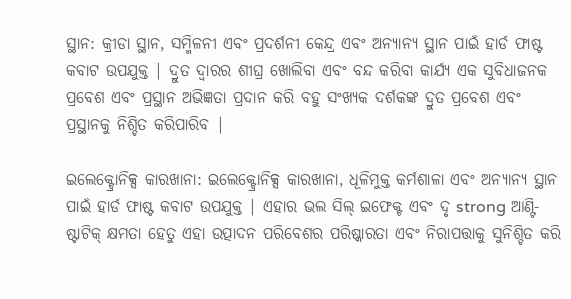ସ୍ଥାନ: କ୍ରୀଡା ସ୍ଥାନ, ସମ୍ମିଳନୀ ଏବଂ ପ୍ରଦର୍ଶନୀ କେନ୍ଦ୍ର ଏବଂ ଅନ୍ୟାନ୍ୟ ସ୍ଥାନ ପାଇଁ ହାର୍ଡ ଫାଷ୍ଟ କବାଟ ଉପଯୁକ୍ତ | ଦ୍ରୁତ ଦ୍ୱାରର ଶୀଘ୍ର ଖୋଲିବା ଏବଂ ବନ୍ଦ କରିବା କାର୍ଯ୍ୟ ଏକ ସୁବିଧାଜନକ ପ୍ରବେଶ ଏବଂ ପ୍ରସ୍ଥାନ ଅଭିଜ୍ଞତା ପ୍ରଦାନ କରି ବହୁ ସଂଖ୍ୟକ ଦର୍ଶକଙ୍କ ଦ୍ରୁତ ପ୍ରବେଶ ଏବଂ ପ୍ରସ୍ଥାନକୁ ନିଶ୍ଚିତ କରିପାରିବ |

ଇଲେକ୍ଟ୍ରୋନିକ୍ସ କାରଖାନା: ଇଲେକ୍ଟ୍ରୋନିକ୍ସ କାରଖାନା, ଧୂଳିମୁକ୍ତ କର୍ମଶାଳା ଏବଂ ଅନ୍ୟାନ୍ୟ ସ୍ଥାନ ପାଇଁ ହାର୍ଡ ଫାଷ୍ଟ କବାଟ ଉପଯୁକ୍ତ | ଏହାର ଭଲ ସିଲ୍ ଇଫେକ୍ଟ ଏବଂ ଦୃ strong ଆଣ୍ଟି-ଷ୍ଟାଟିକ୍ କ୍ଷମତା ହେତୁ ଏହା ଉତ୍ପାଦନ ପରିବେଶର ପରିଷ୍କାରତା ଏବଂ ନିରାପତ୍ତାକୁ ସୁନିଶ୍ଚିତ କରି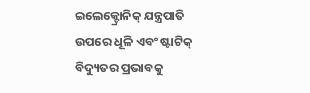ଇଲେକ୍ଟ୍ରୋନିକ୍ ଯନ୍ତ୍ରପାତି ଉପରେ ଧୂଳି ଏବଂ ଷ୍ଟାଟିକ୍ ବିଦ୍ୟୁତର ପ୍ରଭାବକୁ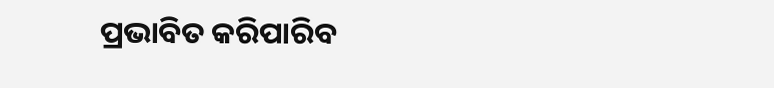ପ୍ରଭାବିତ କରିପାରିବ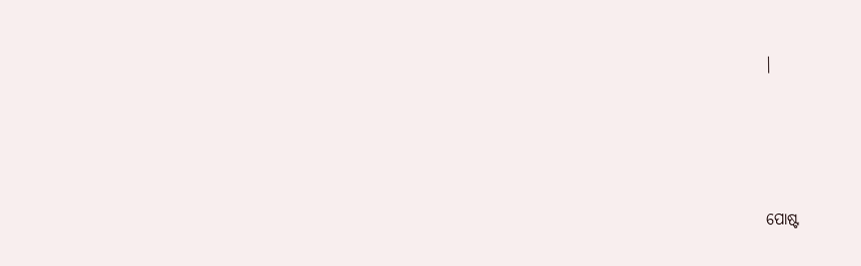|




ପୋଷ୍ଟ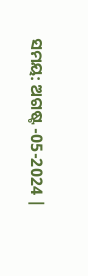ସମୟ: ଅଗଷ୍ଟ -05-2024 |